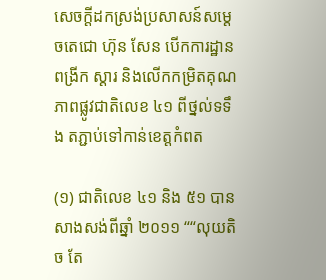សេចក្ដីដកស្រង់ប្រសាសន៍សម្ដេចតេជោ ហ៊ុន សែន បើកការដ្ឋានពង្រីក ស្ដារ និងលើកកម្រិតគុណភាពផ្លូវជាតិលេខ ៤១ ពីថ្នល់ទទឹង តភ្ជាប់ទៅកាន់ខេត្តកំពត

(១) ជាតិលេខ ៤១ និង ៥១ បានសាងសង់ពីឆ្នាំ ២០១១ ““លុយតិច តែ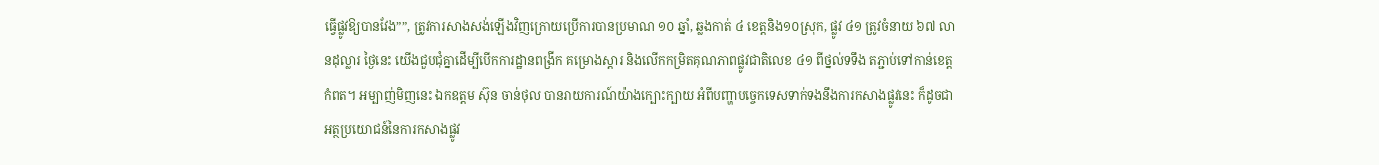ធ្វើផ្លូវឱ្យបានវែង””, ត្រូវការសាងសង់ឡើងវិញក្រោយប្រើការបានប្រមាណ ១០ ឆ្នាំ, ឆ្លងកាត់ ៤ ខេត្តនិង១០ស្រុក, ផ្លូវ ៤១ ត្រូវចំនាយ ៦៧ លានដុល្លារ ថ្ងៃនេះ យើងជួបជុំគ្នាដើម្បីបើកការដ្ឋានពង្រីក គម្រោងស្ដារ និងលើកកម្រិតគុណភាពផ្លូវជាតិលេខ ៤១ ពីថ្នល់ទទឹង តភ្ជាប់ទៅកាន់ខេត្តកំពត។ អម្បាញ់មិញនេះ ឯកឧត្តម ស៊ុន ចាន់ថុល បានរាយការណ៍យ៉ាងក្បោះក្បាយ អំពីបញ្ហាបច្ចេកទេសទាក់ទងនឹងការកសាងផ្លូវនេះ ក៏ដូចជាអត្ថប្រយោជន៍នៃការកសាងផ្លូវ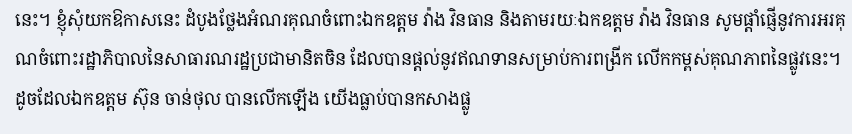នេះ។ ខ្ញុំសុំយកឱកាសនេះ ដំបូងថ្លែងអំណរគុណចំពោះឯកឧត្តម វ៉ាង វិនធាន និងតាមរយៈឯកឧត្តម វ៉ាង វិនធាន សូមផ្ដាំផ្ញើនូវការអរគុណចំពោះរដ្ឋាភិបាលនៃសាធារណរដ្ឋប្រជាមានិតចិន ដែលបានផ្ដល់នូវឥណទានសម្រាប់ការពង្រីក លើកកម្ពស់គុណភាពនៃផ្លូវនេះ។ ដូចដែលឯកឧត្តម ស៊ុន ចាន់ថុល បានលើកឡើង យើងធ្លាប់បានកសាងផ្លូ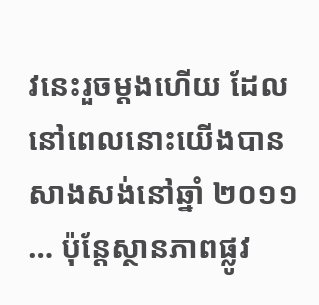វនេះរួចម្ដងហើយ ដែលនៅពេលនោះយើងបានសាងសង់នៅឆ្នាំ ២០១១ … ប៉ុន្តែស្ថានភាពផ្លូវ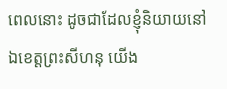ពេលនោះ ដូចជាដែលខ្ញុំនិយាយនៅឯខេត្តព្រះសីហនុ យើង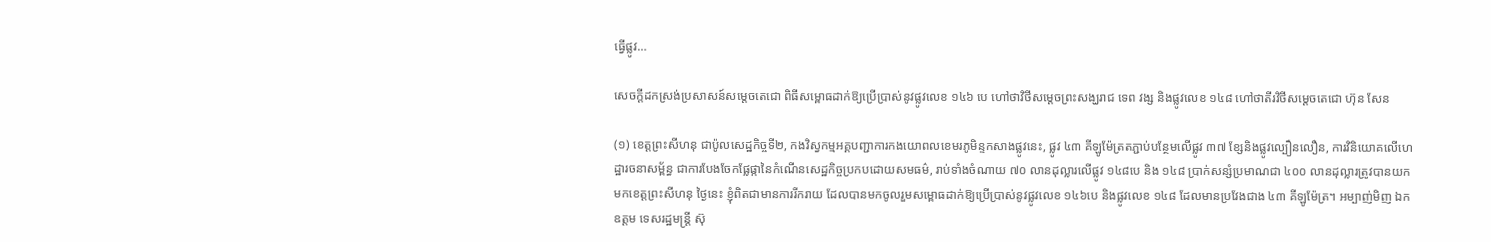ធ្វើផ្លូវ…

សេចក្ដីដកស្រង់ប្រសាសន៍សម្ដេចតេជោ ពិធីសម្ពោធដាក់ឱ្យប្រើប្រាស់នូវផ្លូវលេខ ១៤៦ បេ ហៅថាវិថីសម្តេចព្រះសង្ឃរាជ ទេព វង្ស និងផ្លូវលេខ ១៤៨ ហៅថាតីរវិថីសម្តេចតេជោ ហ៊ុន សែន

(១) ខេត្តព្រះសីហនុ ជាប៉ូលសេដ្ឋកិច្ចទី២, កងវិស្វកម្មអគ្គបញ្ជាការកងយោពលខេមរភូមិន្ទកសាងផ្លូវនេះ, ផ្លូវ ៤៣ គីឡូម៉ែត្រតភ្ជាប់បន្ថែមលើផ្លូវ ៣៧ ខ្សែនិងផ្លូវល្បឿនលឿន, ការវិនិយោគលើហេដ្ឋារចនាសម្ព័ន្ធ ជាការបែងចែកផ្លែផ្កានៃកំណើនសេដ្ឋកិច្ចប្រកបដោយសមធម៌, រាប់ទាំងចំណាយ ៧០ លានដុល្លារលើផ្លូវ ១៤៨បេ និង ១៤៨ ប្រាក់សន្សំប្រមាណជា ៤០០ លានដុល្លារត្រូវបានយកមកខេត្តព្រះសីហនុ ថ្ងៃនេះ ខ្ញុំពិតជាមានការរីករាយ ដែលបានមកចូលរួមសម្ពោធដាក់ឱ្យប្រើប្រាស់នូវផ្លូវលេខ ១៤៦បេ និងផ្លូវលេខ ១៤៨ ដែលមានប្រវែងជាង ៤៣ គីឡូម៉ែត្រ។ អម្បាញ់មិញ ឯកឧត្តម ទេសរដ្ឋមន្រ្តី ស៊ុ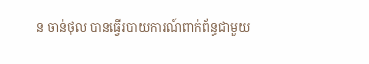ន ចាន់ថុល បានធ្វើរបាយការណ៍ពាក់ព័ន្ធជាមួយ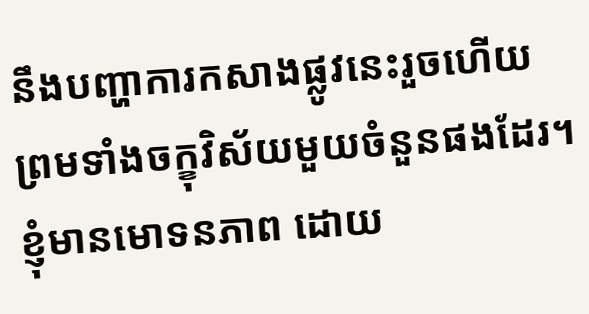នឹងបញ្ហាការកសាងផ្លូវនេះរួចហើយ ព្រមទាំងចក្ខុវិស័យមួយចំនួនផងដែរ។ ខ្ញុំមានមោទនភាព ដោយ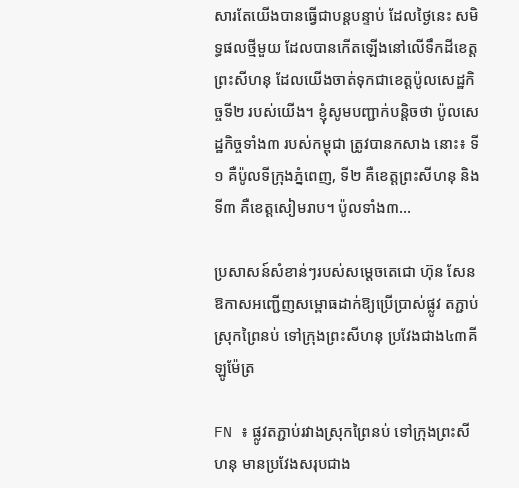សារតែយើងបានធ្វើជាបន្តបន្ទាប់ ដែលថ្ងៃនេះ សមិទ្ធផលថ្មីមួយ ដែលបានកើតឡើងនៅលើទឹកដីខេត្តព្រះសីហនុ ដែលយើងចាត់ទុកជាខេត្តប៉ូលសេដ្ឋកិច្ចទី២ របស់យើង។ ខ្ញុំសូមបញ្ជាក់បន្ដិចថា ប៉ូលសេដ្ឋកិច្ចទាំង៣ របស់កម្ពុជា ត្រូវបានកសាង នោះ៖ ទី១ គឺប៉ូលទីក្រុងភ្នំពេញ, ទី២ គឺខេត្តព្រះសីហនុ និងទី៣ គឺខេត្តសៀមរាប។ ប៉ូលទាំង៣…

ប្រសាសន៍សំខាន់ៗរបស់សម្តេចតេជោ ហ៊ុន សែន ឱកាសអញ្ជើញសម្ពោធដាក់ឱ្យប្រើប្រាស់ផ្លូវ តភ្ជាប់ស្រុកព្រៃនប់ ទៅក្រុងព្រះសីហនុ ប្រវែងជាង៤៣គីឡូម៉ែត្រ

FN ៖ ផ្លូវតភ្ជាប់រវាងស្រុកព្រៃនប់ ទៅក្រុងព្រះសីហនុ មានប្រវែងសរុបជាង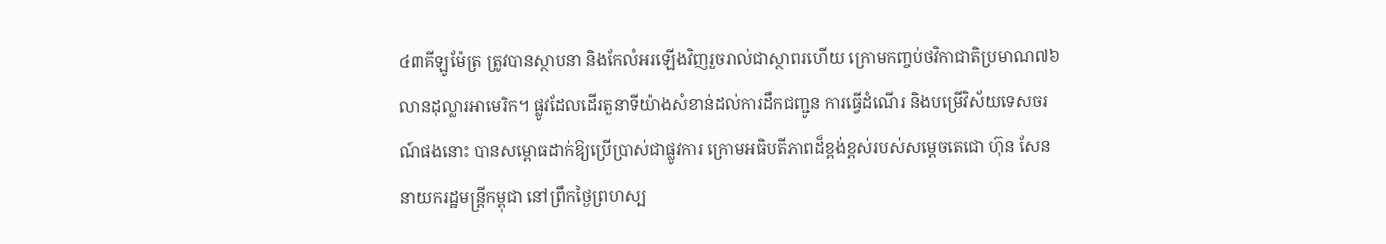៤៣គីឡូម៉ែត្រ ត្រូវបានស្ថាបនា និងកែលំអរឡើងវិញរួចរាល់ជាស្ថាពរហើយ ក្រោមកញ្ចប់ថវិកាជាតិប្រមាណ៧៦លានដុល្លារអាមេរិក។ ផ្លូវដែលដើរតួនាទីយ៉ាងសំខាន់ដល់ការដឹកជញ្ជូន ការធ្វើដំណើរ និងបម្រើវិស័យទេសចរណ៍ផងនោះ បានសម្ពោធដាក់ឱ្យប្រើប្រាស់ជាផ្លូវការ ក្រោមអធិបតីភាពដ៏ខ្ពង់ខ្ពស់របស់សម្តេចតេជោ ហ៊ុន សែន នាយករដ្ឋមន្ត្រីកម្ពុជា នៅព្រឹកថ្ងៃព្រហស្ប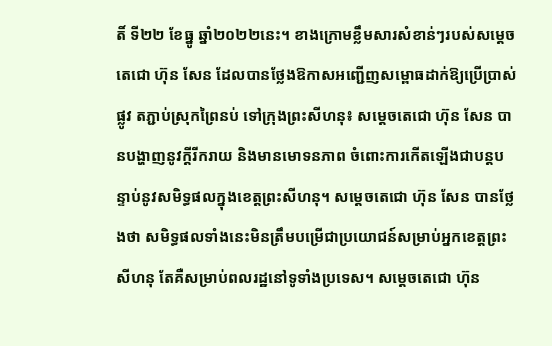តិ៍ ទី២២ ខែធ្នូ ឆ្នាំ២០២២នេះ។ ខាងក្រោមខ្លឹមសារសំខាន់ៗរបស់សម្តេចតេជោ ហ៊ុន សែន ដែលបានថ្លែងឱកាសអញ្ជើញសម្ពោធដាក់ឱ្យប្រើប្រាស់ផ្លូវ តភ្ជាប់ស្រុកព្រៃនប់ ទៅក្រុងព្រះសីហនុ៖ សម្តេចតេជោ ហ៊ុន សែន បានបង្ហាញនូវក្តីរីករាយ និងមានមោទនភាព ចំពោះការកើតឡើងជាបន្តបន្ទាប់នូវសមិទ្ធផលក្នុងខេត្តព្រះសីហនុ។ សម្តេចតេជោ ហ៊ុន សែន បានថ្លែងថា សមិទ្ធផលទាំងនេះមិនត្រឹមបម្រើជាប្រយោជន៍សម្រាប់អ្នកខេត្តព្រះសីហនុ តែគឺសម្រាប់ពលរដ្ឋនៅទូទាំងប្រទេស។ សម្តេចតេជោ ហ៊ុន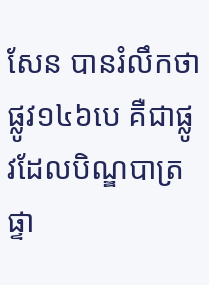សែន បានរំលឹកថា ផ្លូវ១៤៦បេ គឺជាផ្លូវដែលបិណ្ឌបាត្រផ្ទា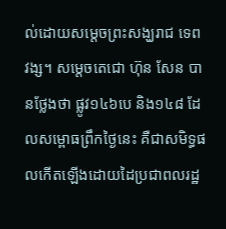ល់ដោយសម្តេចព្រះសង្ឃរាជ ទេព វង្ស។ សម្តេចតេជោ ហ៊ុន សែន បានថ្លែងថា ផ្លូវ១៤៦បេ និង១៤៨ ដែលសម្ពោធព្រឹកថ្ងៃនេះ គឺជាសមិទ្ធផលកើតឡើងដោយដៃប្រជាពលរដ្ឋ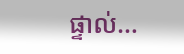ផ្ទាល់…